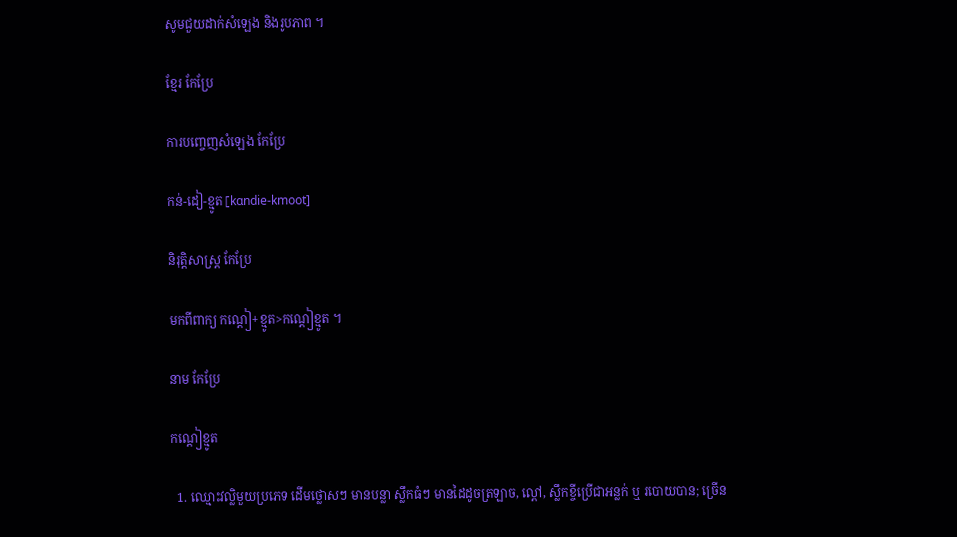សូមជួយដាក់សំឡេង និងរូបភាព ។

ខ្មែរ កែប្រែ

ការបញ្ចេញសំឡេង កែប្រែ

កន់-ដៀ-ខ្មូត[kɑndie-kmoot]

និរុត្តិសាស្ត្រ កែប្រែ

មកពីពាក្យ កណ្ដៀ+ខ្មូត>កណ្ដៀខ្មូត ។

នាម កែប្រែ

កណ្ដៀខ្មូត

  1. ឈ្មោះវល្លិមួយប្រភេទ ដើមថ្លោសៗ មានបន្លា ស្លឹកធំៗ មានដៃដូចត្រឡាច, ល្ពៅ, ស្លឹកខ្ចីប្រើជាអន្លក់ ឬ របោយបាន; ច្រើន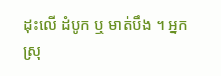ដុះលើ ដំបូក ឬ មាត់បឹង ។ អ្នកស្រុ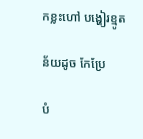កខ្លះហៅ បង្ហៀរខ្មូត

ន័យដូច កែប្រែ

បំ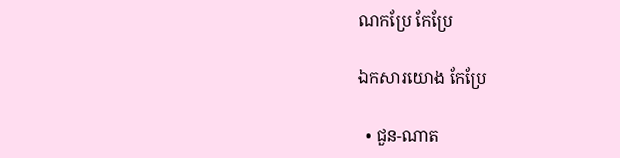ណកប្រែ កែប្រែ

ឯកសារយោង កែប្រែ

  • ជួន-ណាត